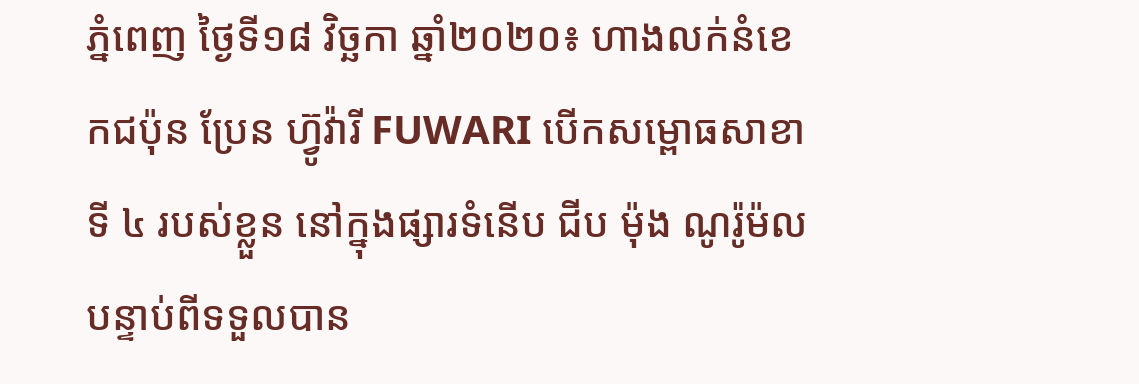ភ្នំពេញ ថ្ងៃទី១៨ វិច្ឆកា ឆ្នាំ២០២០៖ ហាងលក់នំខេកជប៉ុន ប្រែន ហ៊្វូវ៉ារី FUWARI បើកសម្ពោធសាខាទី ៤ របស់ខ្លួន នៅក្នុងផ្សារទំនើប ជីប ម៉ុង ណូរ៉ូម៉ល បន្ទាប់ពីទទួលបាន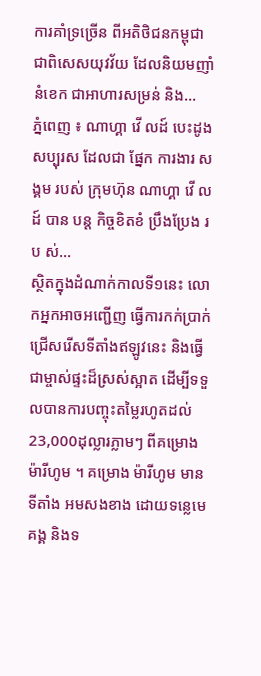ការគាំទ្រច្រើន ពីអតិថិជនកម្ពុជា ជាពិសេសយុវវ័យ ដែលនិយមញាំនំខេក ជាអាហារសម្រន់ និង...
ភ្នំពេញ ៖ ណាហ្គា វើ លដ៍ បេះដូង សប្បុរស ដែលជា ផ្នែក ការងារ សង្គម របស់ ក្រុមហ៊ុន ណាហ្គា វើ លដ៍ បាន បន្ត កិច្ចខិតខំ ប្រឹងប្រែង រប ស់...
ស្ថិតក្នុងដំណាក់កាលទី១នេះ លោកអ្នកអាចអញ្ជើញ ធ្វើការកក់ប្រាក់ ជ្រើសរើសទីតាំងឥឡូវនេះ និងធ្វើជាម្ចាស់ផ្ទះដ៏ស្រស់ស្អាត ដើម្បីទទួលបានការបញ្ចុះតម្លៃរហូតដល់ 23,000ដុល្លារភ្លាមៗ ពីគម្រោង ម៉ារីហូម ។ គម្រោង ម៉ារីហូម មានទីតាំង អមសងខាង ដោយទន្លេមេគង្គ និងទ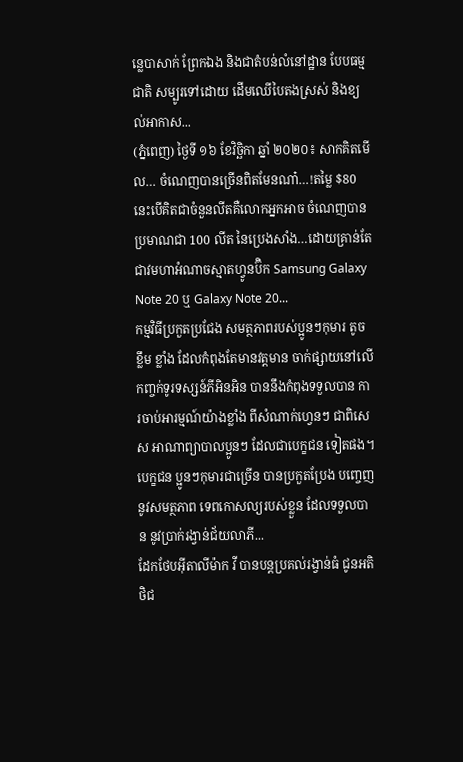ន្លេបាសាក់ ព្រែកឯង និងជាតំបន់លំនៅដ្ឋាន បែបធម្មជាតិ សម្បូរទៅដោយ ដើមឈើបៃតងស្រស់ និងខ្យល់អាកាស...
(ភ្នំពេញ) ថ្ងៃទី ១៦ ខែវិច្ឆិកា ឆ្នាំ ២០២០៖ សាកគិតមើល… ចំណេញបានច្រើនពិតមែនណា៎…!តម្លៃ $80 នេះបើគិតជាចំនួនលីតគឺលោកអ្នកអាច ចំណេញបានប្រមាណជា 100 លីត នៃប្រេងសាំង…ដោយគ្រាន់តែជាវមហាអំណាចស្មាតហ្វូនប៊ិក Samsung Galaxy Note 20 ឬ Galaxy Note 20...
កម្មវិធីប្រកួតប្រជែង សមត្ថភាពរបស់ប្អូនៗកុមារ តូច ខ្លឹម ខ្លាំង ដែលកំពុងតែមានវត្តមាន ចាក់ផ្សាយនៅលើ កញ្ចក់ទូរទស្សន៍ភីអិនអិន បាននឹងកំពុងទទួលបាន ការចាប់អារម្មណ៍យ៉ាងខ្លាំង ពីសំណាក់ហ្វេនៗ ជាពិសេស អាណាព្យាបាលប្អូនៗ ដែលជាបេក្ខជន ទៀតផង។ បេក្ខជន ប្អូនៗកុមារជាច្រើន បានប្រកួតប្រែង បញ្ចេញនូវសមត្ថភាព ទេពកោសល្យរបស់ខ្លួន ដែលទទួលបាន នូវប្រាក់រង្វាន់ជ័យលាភី...
ដែកថែបអ៊ីតាលីម៉ាក វី បានបន្តប្រគល់រង្វាន់ធំ ជូនអតិថិជ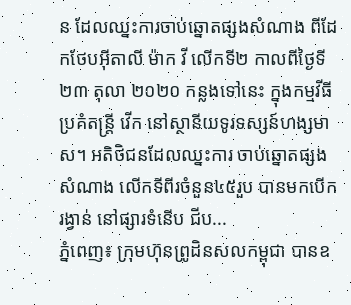ន ដែលឈ្នះការចាប់ឆ្នោតផ្សងសំណាង ពីដែកថែបអ៊ីតាលី ម៉ាក វី លើកទី២ កាលពីថ្ងៃទី២៣ តុលា ២០២០ កន្លងទៅនេះ ក្នុងកម្មវីធីប្រគំតន្ត្រី វើក នៅស្ថានីយទូរទស្សន៍ហង្សមាស។ អតិថិជនដែលឈ្នះការ ចាប់ឆ្នោតផ្សងសំណាង លើកទីពីរចំនួន៤៥រួប បានមកបើករង្វាន់ នៅផ្សារទំនើប ជីប...
ភ្នំពេញ៖ ក្រុមហ៊ុនព្រូដិនសលកម្ពុជា បានឧ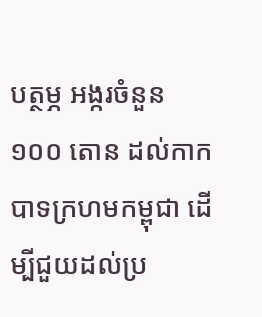បត្ថម្ភ អង្ករចំនួន ១០០ តោន ដល់កាកបាទក្រហមកម្ពុជា ដើម្បីជួយដល់ប្រ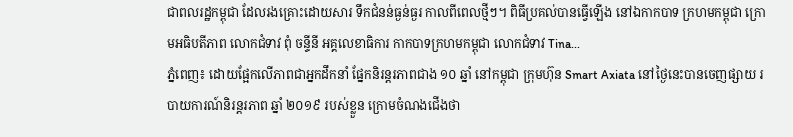ជាពលរដ្ឋកម្ពុជា ដែលរងគ្រោះដោយសារ ទឹកជំនន់ធ្ងន់ធ្ងរ កាលពីពេលថ្មីៗ។ ពិធីប្រគល់បានធ្វើឡើង នៅឯកាកបាទ ក្រហមកម្ពុជា ក្រោមអធិបតីភាព លោកជំទាវ ពុំ ចន្ទីនី អគ្គលេខាធិការ កាកបាទក្រហមកម្ពុជា លោកជំទាវ Tina...
ភ្នំពេញ៖ ដោយផ្អែកលើភាពជាអ្នកដឹកនាំ ផ្នែកនិរន្តរភាពជាង ១០ ឆ្នាំ នៅកម្ពុជា ក្រុមហ៊ុន Smart Axiata នៅថ្ងៃនេះបានចេញផ្សាយ របាយការណ៍និរន្តរភាព ឆ្នាំ ២០១៩ របស់ខ្លួន ក្រោមចំណងជើងថា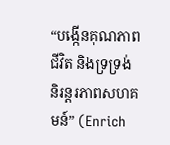“បង្កើនគុណភាពជីវិត និងទ្រទ្រង់ និរន្តរភាពសហគមន៍” (Enrich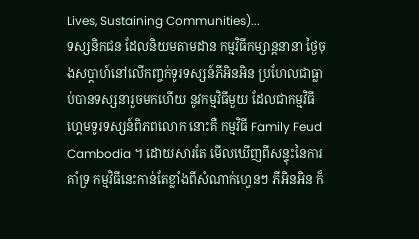Lives, Sustaining Communities)...
ទស្សនិកជន ដែលនិយមតាមដាន កម្មវិធីកម្សាន្តនានា ថ្ងៃចុងសប្តាហ៍នៅលើកញ្ចក់ទូរទស្សន៍ភីអិនអិន ប្រហែលជាធ្លាប់បានទស្សនារួចមកហើយ នូវកម្មវិធីមួយ ដែលជាកម្មវិធី ហ្គេមទូរទស្សន៍ពិភពលោក នោះគឺ កម្មវិធី Family Feud Cambodia ។ ដោយសារតែ មើលឃើញពីសន្ទុះនៃការគាំទ្រ កម្មវិធីនេះកាន់តែខ្លាំងពីសំណាក់ហ្វេនៗ ភីអិនអិន ក៏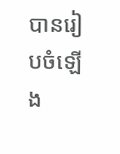បានរៀបចំឡើង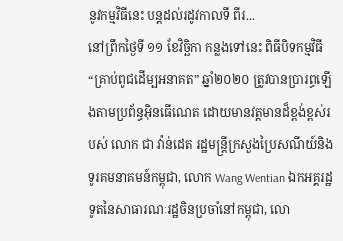នូវកម្មវិធីនេះ បន្តដល់រដូវកាលទី ពីរ...
នៅព្រឹកថ្ងៃទី ១១ ខែវិច្ឆិកា កន្លងទៅនេះ ពិធីបិទកម្មវិធី “គ្រាប់ពូជដើម្បអនាគត” ឆ្នាំ២០២០ ត្រូវបានប្រារព្ធឡើងតាមប្រព័ន្ធអ៊ិនធើណេត ដោយមានវត្តមានដ៏ខ្ពង់ខ្ពស់របស់ លោក ជា វ៉ាន់ដេត រដ្ឋមន្ត្រីក្រសួងប្រៃសណីយ៍និងទូរគមនាគមន៍កម្ពុជា, លោក Wang Wentian ឯកអគ្គរដ្ឋទូតនៃសាធារណៈរដ្ឋចិនប្រចាំនៅកម្ពុជា, លោ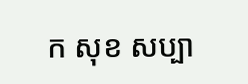ក សុខ សប្បា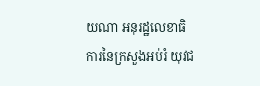យណា អនុរដ្ឋលេខាធិការនៃក្រសួងអប់រំ យុវជ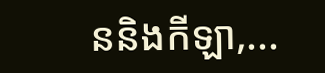ននិងកីឡា,...